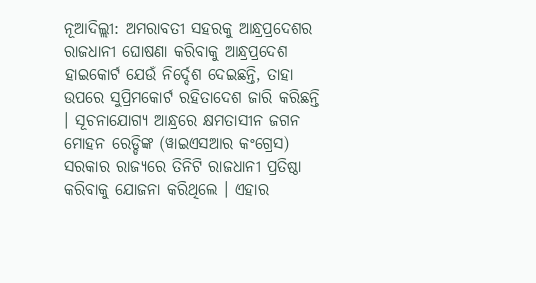ନୂଆଦିଲ୍ଲୀ: ଅମରାବତୀ ସହରକୁ ଆନ୍ଧ୍ରପ୍ରଦେଶର ରାଜଧାନୀ ଘୋଷଣା କରିବାକୁ ଆନ୍ଧ୍ରପ୍ରଦେଶ ହାଇକୋର୍ଟ ଯେଉଁ ନିର୍ଦ୍ଦେଶ ଦେଇଛନ୍ତି, ତାହା ଉପରେ ସୁପ୍ରିମକୋର୍ଟ ରହିତାଦେଶ ଜାରି କରିଛନ୍ତି । ସୂଚନାଯୋଗ୍ୟ ଆନ୍ଧ୍ରରେ କ୍ଷମତାସୀନ ଜଗନ ମୋହନ ରେଡ୍ଡିଙ୍କ (ୱାଇଏସଆର କଂଗ୍ରେସ) ସରକାର ରାଜ୍ୟରେ ତିନିଟି ରାଜଧାନୀ ପ୍ରତିଷ୍ଠା କରିବାକୁ ଯୋଜନା କରିଥିଲେ । ଏହାର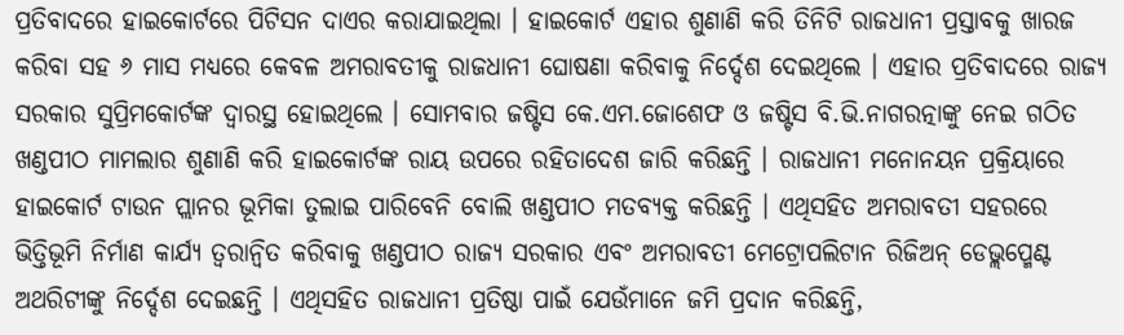ପ୍ରତିବାଦରେ ହାଇକୋର୍ଟରେ ପିଟିସନ ଦାଏର କରାଯାଇଥିଲା । ହାଇକୋର୍ଟ ଏହାର ଶୁଣାଣି କରି ତିନିଟି ରାଜଧାନୀ ପ୍ରସ୍ତାବକୁ ଖାରଜ କରିବା ସହ ୬ ମାସ ମଧ୍ୟରେ କେବଳ ଅମରାବତୀକୁ ରାଜଧାନୀ ଘୋଷଣା କରିବାକୁ ନିର୍ଦ୍ଦେଶ ଦେଇଥିଲେ । ଏହାର ପ୍ରତିବାଦରେ ରାଜ୍ୟ ସରକାର ସୁପ୍ରିମକୋର୍ଟଙ୍କ ଦ୍ୱାରସ୍ଥ ହୋଇଥିଲେ । ସୋମବାର ଜଷ୍ଟିସ କେ.ଏମ.ଜୋଶେଫ ଓ ଜଷ୍ଟିସ ବି.ଭି.ନାଗରତ୍ନାଙ୍କୁ ନେଇ ଗଠିତ ଖଣ୍ଡପୀଠ ମାମଲାର ଶୁଣାଣି କରି ହାଇକୋର୍ଟଙ୍କ ରାୟ ଉପରେ ରହିତାଦେଶ ଜାରି କରିଛନ୍ତି । ରାଜଧାନୀ ମନୋନୟନ ପ୍ରକ୍ରିୟାରେ ହାଇକୋର୍ଟ ଟାଉନ ପ୍ଲାନର ଭୂମିକା ତୁଲାଇ ପାରିବେନି ବୋଲି ଖଣ୍ଡପୀଠ ମତବ୍ୟକ୍ତ କରିଛନ୍ତି । ଏଥିସହିତ ଅମରାବତୀ ସହରରେ ଭିତ୍ତିଭୂମି ନିର୍ମାଣ କାର୍ଯ୍ୟ ତ୍ୱରାନ୍ୱିତ କରିବାକୁ ଖଣ୍ଡପୀଠ ରାଜ୍ୟ ସରକାର ଏବଂ ଅମରାବତୀ ମେଟ୍ରୋପଲିଟାନ ରିଜିଅନ୍ ଡେଭ୍ଲପ୍ମେଣ୍ଟ ଅଥରିଟୀଙ୍କୁ ନିର୍ଦ୍ଦେଶ ଦେଇଛନ୍ତି । ଏଥିସହିତ ରାଜଧାନୀ ପ୍ରତିଷ୍ଠା ପାଇଁ ଯେଉଁମାନେ ଜମି ପ୍ରଦାନ କରିଛନ୍ତି,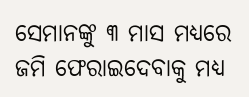ସେମାନଙ୍କୁ ୩ ମାସ ମଧ୍ୟରେ ଜମି ଫେରାଇଦେବାକୁ ମଧ୍ୟ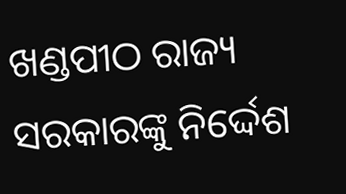ଖଣ୍ଡପୀଠ ରାଜ୍ୟ ସରକାରଙ୍କୁ ନିର୍ଦ୍ଦେଶ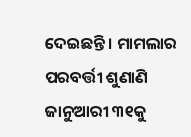ଦେଇଛନ୍ତି । ମାମଲାର ପରବର୍ତ୍ତୀ ଶୁଣାଣି ଜାନୁଆରୀ ୩୧କୁ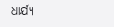ଧାର୍ଯ୍ୟ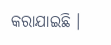କରାଯାଇଛି ।